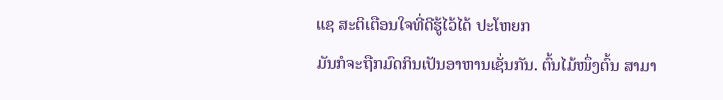ແຊ ສະຕິເຕືອນໃຈທີ່ດີຮູ້ໄວ້ໄດ້ ປະໂຫຍກ
ມັນກໍຈະຖືກມົດກິນເປັນອາຫານເຊັ່ນກັນ. ຕົ້ນໄມ້ໜຶ່ງຕົ້ນ ສາມາ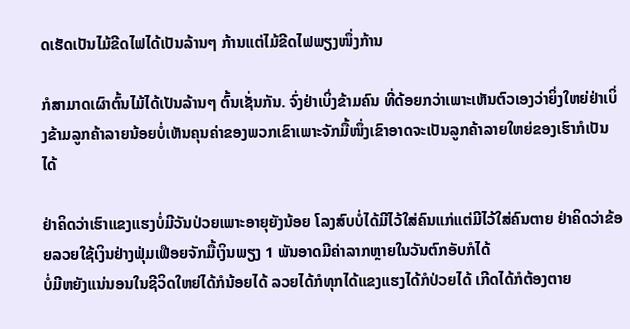ດເຮັດເປັນໄມ້ຂີດໄຟໄດ້ເປັນລ້ານໆ ກ້ານແຕ່ໄມ້ຂີດໄຟພຽງໜຶ່ງກ້ານ

ກໍສາມາດເຜົາຕົ້ນໄມ້ໄດ້ເປັນລ້ານໆ ຕົ້ນເຊັ່ນກັນ. ຈົ່ງຢ່າເບິ່ງຂ້າມຄົນ ທີ່ດ້ອຍກວ່າເພາະເຫັນຕົວເອງວ່າຍິ່ງໃຫຍ່ຢ່າເບິ່ງຂ້າມລູກຄ້າລາຍນ້ອຍບໍ່ເຫັນຄຸນຄ່າຂອງພວກເຂົາເພາະຈັກມື້ໜຶ່ງເຂົາອາດຈະເປັນລູກຄ້າລາຍໃຫຍ່ຂອງເຮົາກໍເປັນໄດ້

ຢ່າຄິດວ່າເຮົາແຂງແຮງບໍ່ມີວັນປ່ວຍເພາະອາຍຸຍັງນ້ອຍ ໂລງສົບບໍ່ໄດ້ມີໄວ້ໃສ່ຄົນແກ່ແຕ່ມີໄວ້ໃສ່ຄົນຕາຍ ຢ່າຄິດວ່າຂ້ອຍລວຍໃຊ້ເງິນຢ່າງຟຸ່ມເຟືອຍຈັກມື້ເງິນພຽງ 1 ພັນອາດມີຄ່າລາກຫຼາຍໃນວັນຕົກອັບກໍໄດ້
ບໍ່ມີຫຍັງແນ່ນອນໃນຊີວິດໃຫຍ່ໄດ້ກໍນ້ອຍໄດ້ ລວຍໄດ້ກໍທຸກໄດ້ແຂງແຮງໄດ້ກໍປ່ວຍໄດ້ ເກີດໄດ້ກໍຕ້ອງຕາຍ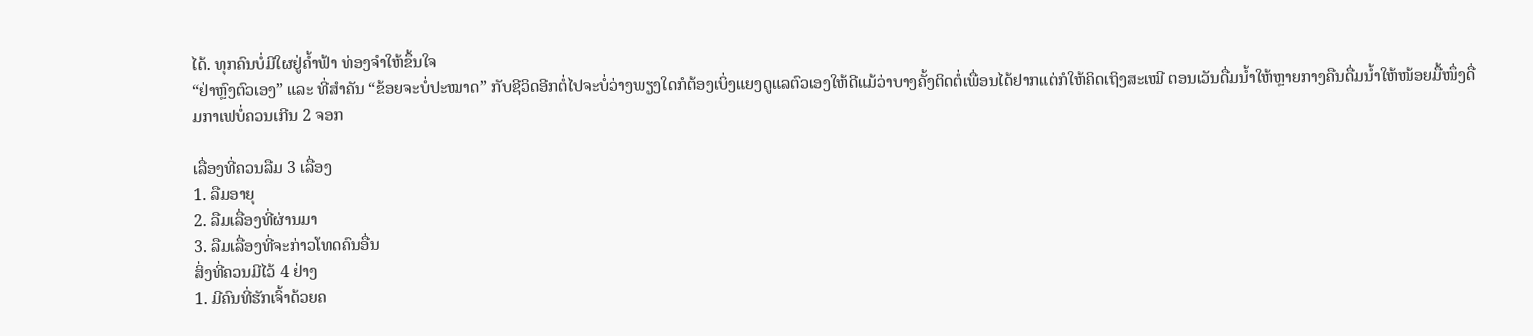ໄດ້. ທຸກຄົນບໍ່ມີໃຜຢູ່ຄໍ້າຟ້າ ທ່ອງຈຳໃຫ້ຂຶ້ນໃຈ
“ຢ່າຫຼົງຕົວເອງ” ແລະ ທີ່ສຳຄັນ “ຂ້ອຍຈະບໍ່ປະໝາດ” ກັບຊີວິດອີກຕໍ່ໄປຈະບໍ່ວ່າງພຽງໃດກໍຕ້ອງເບິ່ງແຍງດູແລຕົວເອງໃຫ້ດີແມ້ວ່າບາງຄັ້ງຕິດຕໍ່ເພື່ອນໄດ້ຢາກແຕ່ກໍໃຫ້ຄິດເຖິງສະເໝີ ຕອນເວັນດື່ມນໍ້າໃຫ້ຫຼາຍກາງຄືນດື່ມນໍ້າໃຫ້ໜ້ອຍມື້ໜຶ່ງດື່ມກາເຟບໍ່ຄວນເກີນ 2 ຈອກ

ເລື່ອງທີ່ຄວນລືມ 3 ເລື່ອງ
1. ລືມອາຍຸ
2. ລືມເລື່ອງທີ່ຜ່ານມາ
3. ລືມເລື່ອງທີ່ຈະກ່າວໂທດຄົນອື່ນ
ສິ່ງທີ່ຄວນມີໄວ້ 4 ຢ່າງ
1. ມີຄົນທີ່ຮັກເຈົ້າດ້ວຍຄ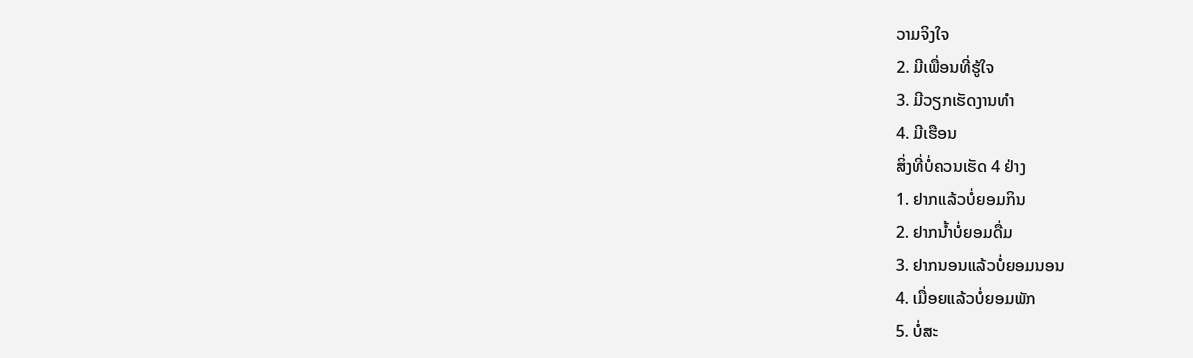ວາມຈິງໃຈ
2. ມີເພື່ອນທີ່ຮູ້ໃຈ
3. ມີວຽກເຮັດງານທຳ
4. ມີເຮືອນ
ສິ່ງທີ່ບໍ່ຄວນເຮັດ 4 ຢ່າງ
1. ຢາກແລ້ວບໍ່ຍອມກິນ
2. ຢາກນໍ້າບໍ່ຍອມດື່ມ
3. ຢາກນອນແລ້ວບໍ່ຍອມນອນ
4. ເມື່ອຍແລ້ວບໍ່ຍອມພັກ
5. ບໍ່ສະ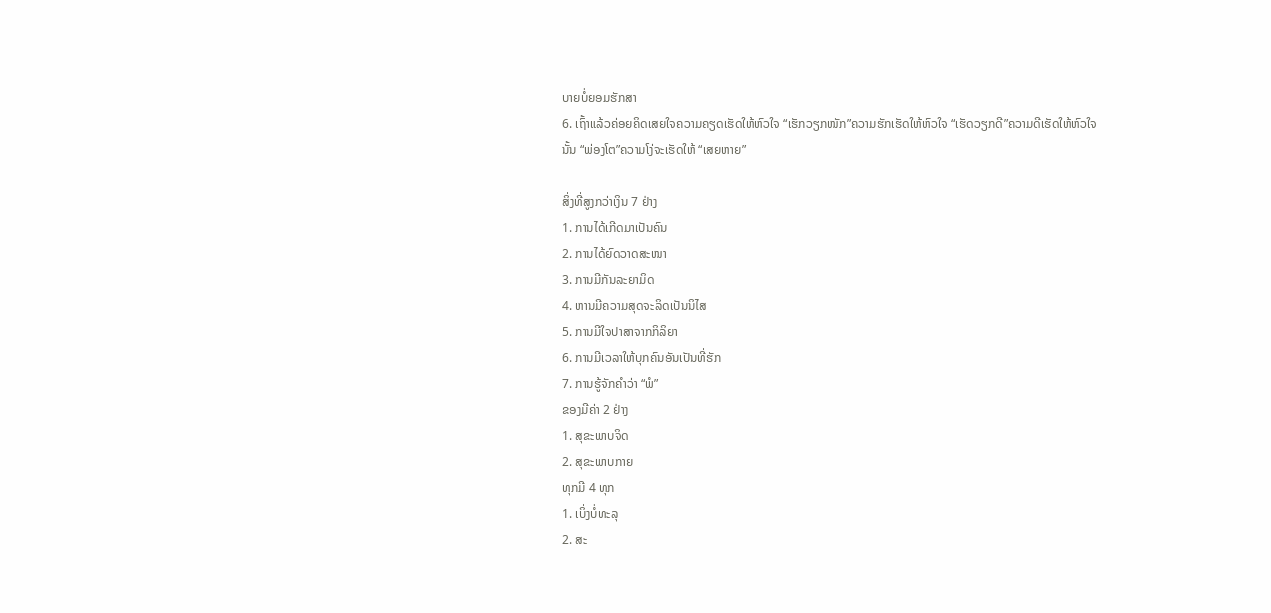ບາຍບໍ່ຍອມຮັກສາ
6. ເຖົ້າແລ້ວຄ່ອຍຄິດເສຍໃຈຄວາມຄຽດເຮັດໃຫ້ຫົວໃຈ “ເຮັກວຽກໜັກ”ຄວາມຮັກເຮັດໃຫ້ຫົວໃຈ “ເຮັດວຽກດີ”ຄວາມດີເຮັດໃຫ້ຫົວໃຈນັ້ນ “ພ່ອງໂຕ”ຄວາມໂງ່ຈະເຮັດໃຫ້ “ເສຍຫາຍ”

ສິ່ງທີ່ສູງກວ່າເງິນ 7 ຢ່າງ
1. ການໄດ້ເກີດມາເປັນຄົນ
2. ການໄດ້ຍົດວາດສະໜາ
3. ການມີກັນລະຍາມິດ
4. ຫານມີຄວາມສຸດຈະລິດເປັນນິໄສ
5. ການມີໃຈປາສາຈາກກິລິຍາ
6. ການມີເວລາໃຫ້ບຸກຄົນອັນເປັນທີ່ຮັກ
7. ການຮູ້ຈັກຄຳວ່າ “ພໍ”
ຂອງມີຄ່າ 2 ຢ່າງ
1. ສຸຂະພາບຈິດ
2. ສຸຂະພາບກາຍ
ທຸກມີ 4 ທຸກ
1. ເບິ່ງບໍ່ທະລຸ
2. ສະ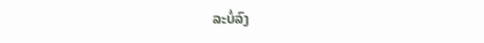ລະບໍ່ລົງ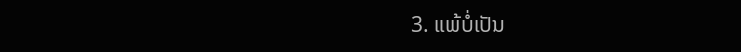3. ແພ້ບໍ່ເປັນ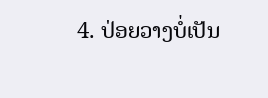4. ປ່ອຍວາງບໍ່ເປັນ